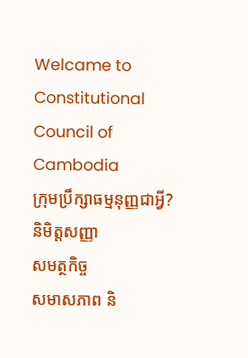Welcame to Constitutional Council of Cambodia
ក្រុមប្រឹក្សាធម្មនុញ្ញជាអ្វី?
និមិត្តសញ្ញា
សមត្ថកិច្ច
សមាសភាព និ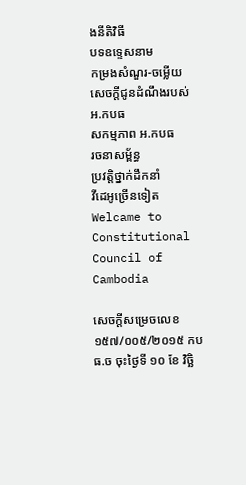ងនីតិវិធី
បទឧទ្ទេសនាម
កម្រងសំណួរ-ចម្លើយ
សេចក្តីជូនដំណឹងរបស់ អ.កបធ
សកម្មភាព អ.កបធ
រចនាសម្ព័ន្ធ
ប្រវត្តិថ្នាក់ដឹកនាំ
វីដេអូច្រើនទៀត
Welcame to Constitutional Council of Cambodia

សេចក្ដីសម្រេចលេខ ១៥៧/០០៥/២០១៥ កបធ.ច ចុះថ្ងៃទី ១០ ខែ វិចិ្ឆ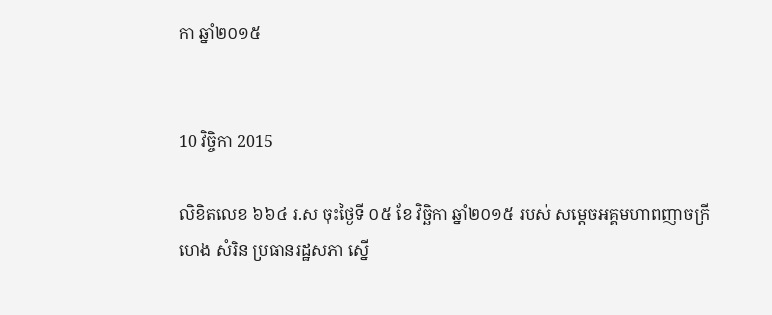កា ឆ្នាំ២០១៥


10 វិច្ចិកា 2015

លិខិតលេខ ៦៦៤ រ.ស ចុះថ្ងៃទី ០៥ ខែ វិច្ឆិកា ឆ្នាំ២០១៥ របស់ សម្តេចអគ្គមហាពញាចក្រី ហេង សំរិន ប្រធានរដ្ឋសភា ស្នើ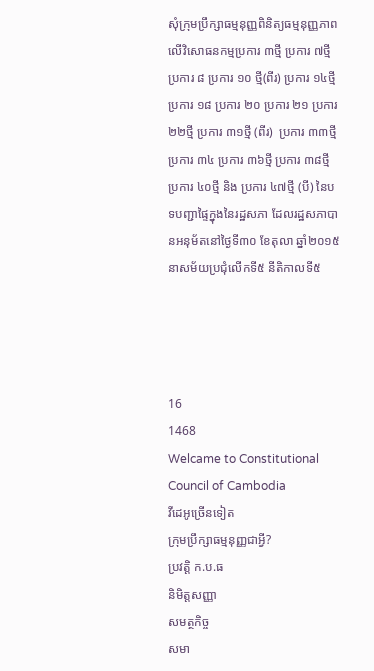សុំក្រុមប្រឹក្សាធម្មនុញ្ញពិនិត្យធម្មនុញ្ញភាពលើវិសោធនកម្មប្រការ ៣ថ្មី ប្រការ ៧ថ្មី ប្រការ ៨ ប្រការ ១០ ថ្មី(ពីរ) ប្រការ ១៤ថ្មី ប្រការ ១៨ ប្រការ ២០ ប្រការ ២១ ប្រការ ២២ថ្មី ប្រការ ៣១ថ្មី (ពីរ)  ប្រការ ៣៣ថ្មី ប្រការ ៣៤ ប្រការ ៣៦ថ្មី ប្រការ ៣៨ថ្មី ប្រការ ៤០ថ្មី និង ប្រការ ៤៧ថ្មី (បី) នៃបទបញ្ជាផ្ទៃក្នុងនៃរដ្ឋសភា ដែលរដ្ឋសភាបានអនុម័តនៅថ្ងៃទី៣០ ខែតុលា ឆ្នាំ២០១៥ នាសម័យប្រជុំលើកទី៥ នីតិកាលទី៥




16
1468
Welcame to Constitutional Council of Cambodia
វីដេអូច្រើនទៀត
ក្រុមប្រឹក្សាធម្មនុញ្ញជាអ្វី?
ប្រវត្តិ ក.ប.ធ
និមិត្តសញ្ញា
សមត្ថកិច្ច
សមា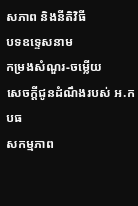សភាព និងនីតិវិធី
បទឧទ្ទេសនាម
កម្រងសំណួរ-ចម្លើយ
សេចក្តីជូនដំណឹងរបស់ អ.កបធ
សកម្មភាព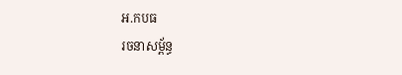អ.កបធ
រចនាសម្ព័ន្ធ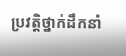ប្រវត្តិថ្នាក់ដឹកនាំ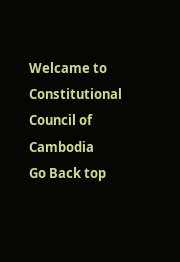Welcame to Constitutional Council of Cambodia
Go Back top